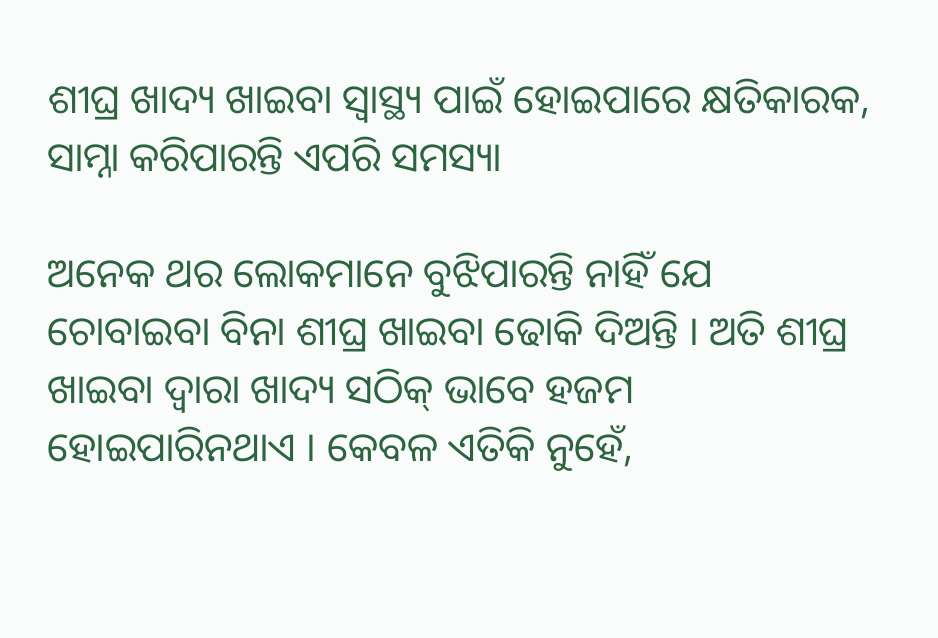ଶୀଘ୍ର ଖାଦ୍ୟ ଖାଇବା ସ୍ୱାସ୍ଥ୍ୟ ପାଇଁ ହୋଇପାରେ କ୍ଷତିକାରକ, ସାମ୍ନା କରିପାରନ୍ତି ଏପରି ସମସ୍ୟା

ଅନେକ ଥର ଲୋକମାନେ ବୁଝିପାରନ୍ତି ନାହିଁ ଯେ ଚୋବାଇବା ବିନା ଶୀଘ୍ର ଖାଇବା ଢୋକି ଦିଅନ୍ତି । ଅତି ଶୀଘ୍ର ଖାଇବା ଦ୍ୱାରା ଖାଦ୍ୟ ସଠିକ୍ ଭାବେ ହଜମ ହୋଇପାରିନଥାଏ । କେବଳ ଏତିକି ନୁହେଁ,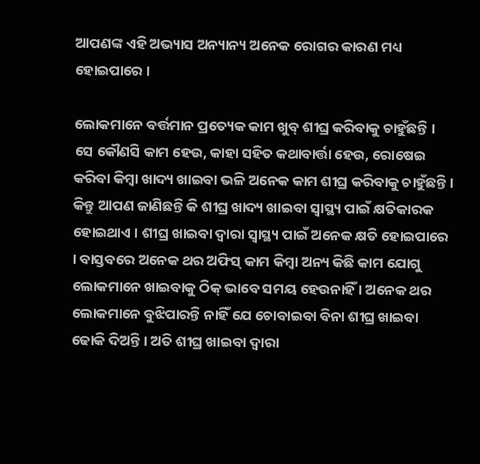ଆପଣଙ୍କ ଏହି ଅଭ୍ୟାସ ଅନ୍ୟାନ୍ୟ ଅନେକ ରୋଗର କାରଣ ମଧ୍ୟ ହୋଇପାରେ ।

ଲୋକମାନେ ବର୍ତ୍ତମାନ ପ୍ରତ୍ୟେକ କାମ ଖୁବ୍‌ ଶୀଘ୍ର କରିବାକୁ ଚାହୁଁଛନ୍ତି । ସେ କୌଣସି କାମ ହେଉ, କାହା ସହିତ କଥାବାର୍ତ୍ତା ହେଉ, ରୋଷେଇ କରିବା କିମ୍ବା ଖାଦ୍ୟ ଖାଇବା ଭଳି ଅନେକ କାମ ଶୀଘ୍ର କରିବାକୁ ଚାହୁଁଛନ୍ତି । କିନ୍ତୁ ଆପଣ ଜାଣିଛନ୍ତି କି ଶୀଘ୍ର ଖାଦ୍ୟ ଖାଇବା ସ୍ୱାସ୍ଥ୍ୟ ପାଇଁ କ୍ଷତିକାରକ ହୋଇଥାଏ । ଶୀଘ୍ର ଖାଇବା ଦ୍ୱାରା ସ୍ୱାସ୍ଥ୍ୟ ପାଇଁ ଅନେକ କ୍ଷତି ହୋଇପାରେ । ବାସ୍ତବରେ ଅନେକ ଥର ଅଫିସ୍ କାମ କିମ୍ବା ଅନ୍ୟ କିଛି କାମ ଯୋଗୁ ଲୋକମାନେ ଖାଇବାକୁ ଠିକ୍‌ ଭାବେ ସମୟ ହେଉନାହିଁ । ଅନେକ ଥର ଲୋକମାନେ ବୁଝିପାରନ୍ତି ନାହିଁ ଯେ ଚୋବାଇବା ବିନା ଶୀଘ୍ର ଖାଇବା ଢୋକି ଦିଅନ୍ତି । ଅତି ଶୀଘ୍ର ଖାଇବା ଦ୍ୱାରା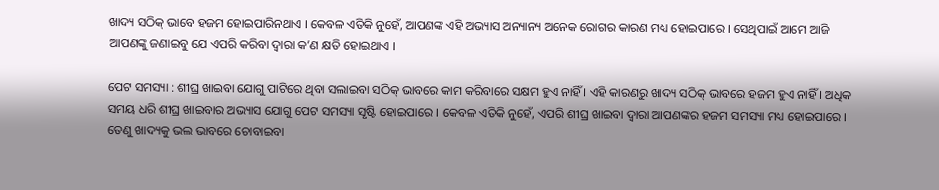ଖାଦ୍ୟ ସଠିକ୍ ଭାବେ ହଜମ ହୋଇପାରିନଥାଏ । କେବଳ ଏତିକି ନୁହେଁ, ଆପଣଙ୍କ ଏହି ଅଭ୍ୟାସ ଅନ୍ୟାନ୍ୟ ଅନେକ ରୋଗର କାରଣ ମଧ୍ୟ ହୋଇପାରେ । ସେଥିପାଇଁ ଆମେ ଆଜି ଆପଣଙ୍କୁ ଜଣାଇବୁ ଯେ ଏପରି କରିବା ଦ୍ୱାରା କ’ଣ କ୍ଷତି ହୋଇଥାଏ ।

ପେଟ ସମସ୍ୟା : ଶୀଘ୍ର ଖାଇବା ଯୋଗୁ ପାଟିରେ ଥିବା ସଲାଇବା ସଠିକ୍ ଭାବରେ କାମ କରିବାରେ ସକ୍ଷମ ହୁଏ ନାହିଁ । ଏହି କାରଣରୁ ଖାଦ୍ୟ ସଠିକ୍ ଭାବରେ ହଜମ ହୁଏ ନାହିଁ । ଅଧିକ ସମୟ ଧରି ଶୀଘ୍ର ଖାଇବାର ଅଭ୍ୟାସ ଯୋଗୁ ପେଟ ସମସ୍ୟା ସୃଷ୍ଟି ହୋଇପାରେ । କେବଳ ଏତିକି ନୁହେଁ, ଏପରି ଶୀଘ୍ର ଖାଇବା ଦ୍ୱାରା ଆପଣଙ୍କର ହଜମ ସମସ୍ୟା ମଧ୍ୟ ହୋଇପାରେ । ତେଣୁ ଖାଦ୍ୟକୁ ଭଲ ଭାବରେ ଚୋବାଇବା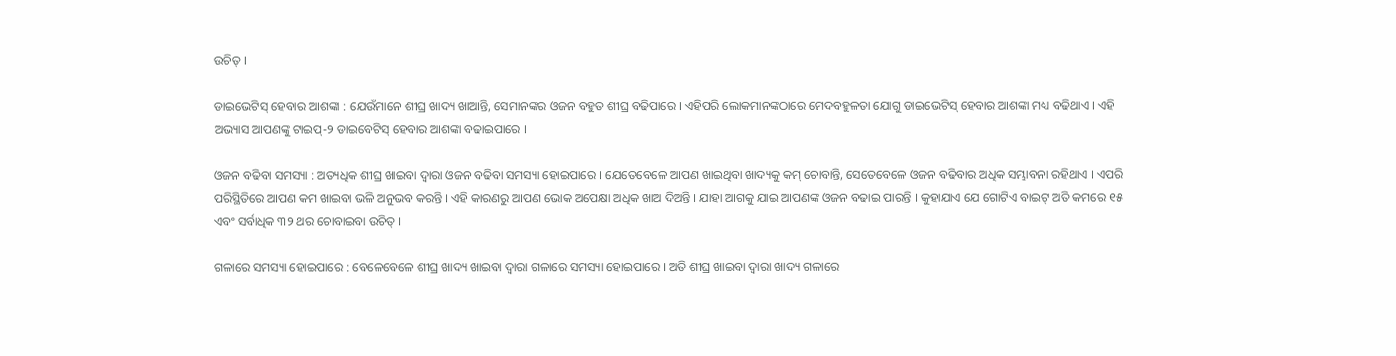ଉଚିତ୍ ।

ଡାଇଭେଟିସ୍‌ ହେବାର ଆଶଙ୍କା : ଯେଉଁମାନେ ଶୀଘ୍ର ଖାଦ୍ୟ ଖାଆନ୍ତି, ସେମାନଙ୍କର ଓଜନ ବହୁତ ଶୀଘ୍ର ବଢିପାରେ । ଏହିପରି ଲୋକମାନଙ୍କଠାରେ ମେଦବହୁଳତା ଯୋଗୁ ଡାଇଭେଟିସ୍‌ ହେବାର ଆଶଙ୍କା ମଧ୍ୟ ବଢିଥାଏ । ଏହି ଅଭ୍ୟାସ ଆପଣଙ୍କୁ ଟାଇପ୍-୨ ଡାଇବେଟିସ୍ ହେବାର ଆଶଙ୍କା ବଢାଇପାରେ ।

ଓଜନ ବଢିବା ସମସ୍ୟା : ଅତ୍ୟଧିକ ଶୀଘ୍ର ଖାଇବା ଦ୍ୱାରା ଓଜନ ବଢିବା ସମସ୍ୟା ହୋଇପାରେ । ଯେତେବେଳେ ଆପଣ ଖାଇଥିବା ଖାଦ୍ୟକୁ କମ୍ ଚୋବାନ୍ତି, ସେତେବେଳେ ଓଜନ ବଢିବାର ଅଧିକ ସମ୍ଭାବନା ରହିଥାଏ । ଏପରି ପରିସ୍ଥିତିରେ ଆପଣ କମ ଖାଇବା ଭଳି ଅନୁଭବ କରନ୍ତି । ଏହି କାରଣରୁ ଆପଣ ଭୋକ ଅପେକ୍ଷା ଅଧିକ ଖାଅ ଦିଅନ୍ତି । ଯାହା ଆଗକୁ ଯାଇ ଆପଣଙ୍କ ଓଜନ ବଢାଇ ପାରନ୍ତି । କୁହାଯାଏ ଯେ ଗୋଟିଏ ବାଇଟ୍‌ ଅତି କମରେ ୧୫ ଏବଂ ସର୍ବାଧିକ ୩୨ ଥର ଚୋବାଇବା ଉଚିତ୍ ।

ଗଳାରେ ସମସ୍ୟା ହୋଇପାରେ : ବେଳେବେଳେ ଶୀଘ୍ର ଖାଦ୍ୟ ଖାଇବା ଦ୍ୱାରା ଗଳାରେ ସମସ୍ୟା ହୋଇପାରେ । ଅତି ଶୀଘ୍ର ଖାଇବା ଦ୍ୱାରା ଖାଦ୍ୟ ଗଳାରେ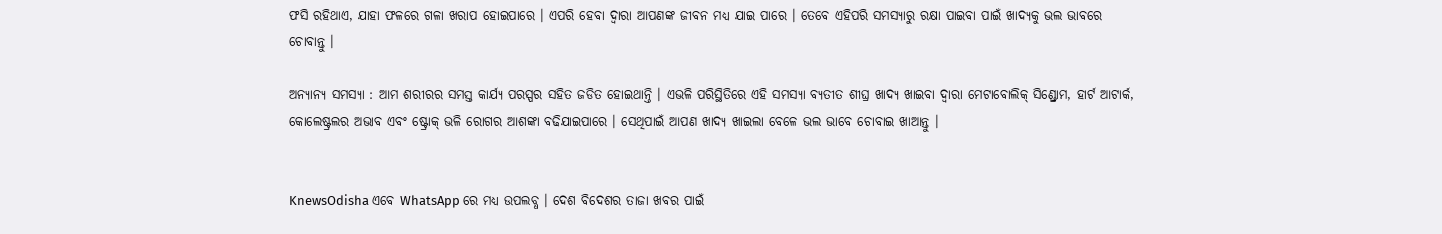ଫସି ରହିଥାଏ, ଯାହା ଫଳରେ ଗଳା ଖରାପ ହୋଇପାରେ । ଏପରି ହେବା ଦ୍ୱାରା ଆପଣଙ୍କ ଜୀବନ ମଧ୍ୟ ଯାଇ ପାରେ । ତେବେ ଏହିପରି ସମସ୍ୟାରୁ ରକ୍ଷା ପାଇବା ପାଇଁ ଖାଦ୍ୟକୁ ଭଲ ଭାବରେ ଚୋବାନ୍ତୁ ।

ଅନ୍ୟାନ୍ୟ ସମସ୍ୟା : ଆମ ଶରୀରର ସମସ୍ତ କାର୍ଯ୍ୟ ପରସ୍ପର ସହିତ ଜଡିତ ହୋଇଥାନ୍ତି । ଏଭଳି ପରିସ୍ଥିତିରେ ଏହି ସମସ୍ୟା ବ୍ୟତୀତ ଶୀଘ୍ର ଖାଦ୍ୟ ଖାଇବା ଦ୍ୱାରା ମେଟାବୋଲିକ୍ ସିଣ୍ଡ୍ରୋମ, ହାର୍ଟ ଆଟାର୍କ, କୋଲେଷ୍ଟ୍ରଲର ଅଭାବ ଏବଂ ଷ୍ଟ୍ରୋକ୍ ଭଳି ରୋଗର ଆଶଙ୍କା ବଢିଯାଇପାରେ । ସେଥିପାଇଁ ଆପଣ ଖାଦ୍ୟ ଖାଇଲା ବେଳେ ଭଲ ଭାବେ ଚୋବାଇ ଖାଆନ୍ତୁ ।


KnewsOdisha ଏବେ WhatsApp ରେ ମଧ୍ୟ ଉପଲବ୍ଧ । ଦେଶ ବିଦେଶର ତାଜା ଖବର ପାଇଁ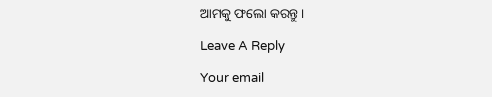ଆମକୁ ଫଲୋ କରନ୍ତୁ ।

Leave A Reply

Your email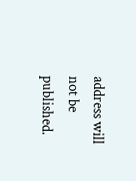address will not be published.